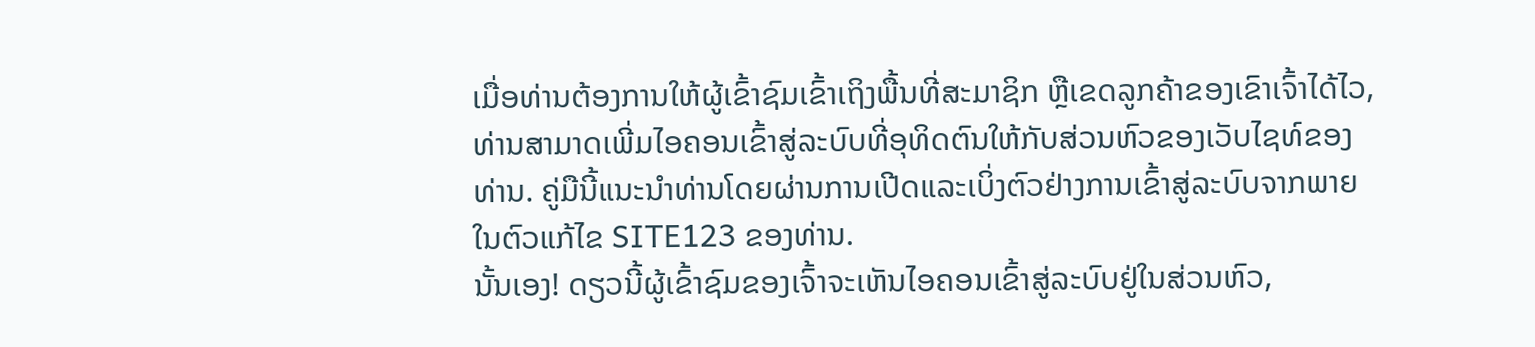ເມື່ອທ່ານຕ້ອງການໃຫ້ຜູ້ເຂົ້າຊົມເຂົ້າເຖິງພື້ນທີ່ສະມາຊິກ ຫຼືເຂດລູກຄ້າຂອງເຂົາເຈົ້າໄດ້ໄວ, ທ່ານສາມາດເພີ່ມໄອຄອນເຂົ້າສູ່ລະບົບທີ່ອຸທິດຕົນໃຫ້ກັບສ່ວນຫົວຂອງເວັບໄຊທ໌ຂອງທ່ານ. ຄູ່ມືນີ້ແນະນໍາທ່ານໂດຍຜ່ານການເປີດແລະເບິ່ງຕົວຢ່າງການເຂົ້າສູ່ລະບົບຈາກພາຍໃນຕົວແກ້ໄຂ SITE123 ຂອງທ່ານ.
ນັ້ນເອງ! ດຽວນີ້ຜູ້ເຂົ້າຊົມຂອງເຈົ້າຈະເຫັນໄອຄອນເຂົ້າສູ່ລະບົບຢູ່ໃນສ່ວນຫົວ,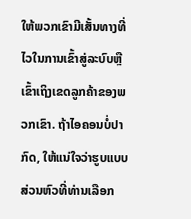ໃຫ້ພວກເຂົາມີເສັ້ນທາງທີ່ໄວໃນການເຂົ້າສູ່ລະບົບຫຼືເຂົ້າເຖິງເຂດລູກຄ້າຂອງພວກເຂົາ. ຖ້າໄອຄອນບໍ່ປາກົດ, ໃຫ້ແນ່ໃຈວ່າຮູບແບບສ່ວນຫົວທີ່ທ່ານເລືອກ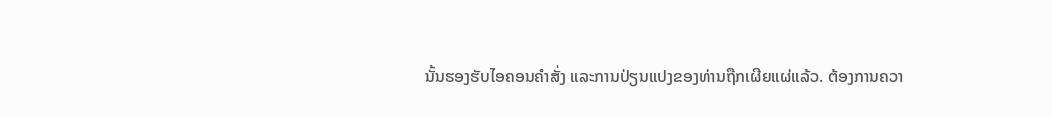ນັ້ນຮອງຮັບໄອຄອນຄຳສັ່ງ ແລະການປ່ຽນແປງຂອງທ່ານຖືກເຜີຍແຜ່ແລ້ວ. ຕ້ອງການຄວາ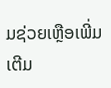ມຊ່ວຍເຫຼືອເພີ່ມເຕີມ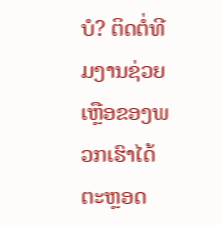ບໍ? ຕິດຕໍ່ທີມງານຊ່ວຍເຫຼືອຂອງພວກເຮົາໄດ້ຕະຫຼອດ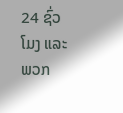24 ຊົ່ວໂມງ ແລະພວກ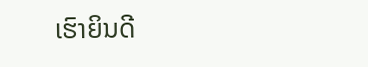ເຮົາຍິນດີ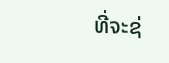ທີ່ຈະຊ່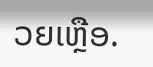ວຍເຫຼືອ.